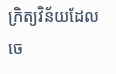ក្រិត្យវិន័យដែលចេ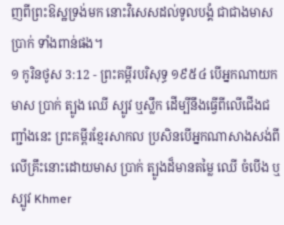ញពីព្រះឱស្ឋទ្រង់មក នោះវិសេសដល់ទូលបង្គំ ជាជាងមាសប្រាក់ ទាំងពាន់ផង។
១ កូរិនថូស 3:12 - ព្រះគម្ពីរបរិសុទ្ធ ១៩៥៤ បើអ្នកណាយកមាស ប្រាក់ ត្បូង ឈើ ស្បូវ ឬស្លឹក ដើម្បីនឹងធ្វើពីលើជើងជញ្ជាំងនេះ ព្រះគម្ពីរខ្មែរសាកល ប្រសិនបើអ្នកណាសាងសង់ពីលើគ្រឹះនោះដោយមាស ប្រាក់ ត្បូងដ៏មានតម្លៃ ឈើ ចំបើង ឬស្បូវ Khmer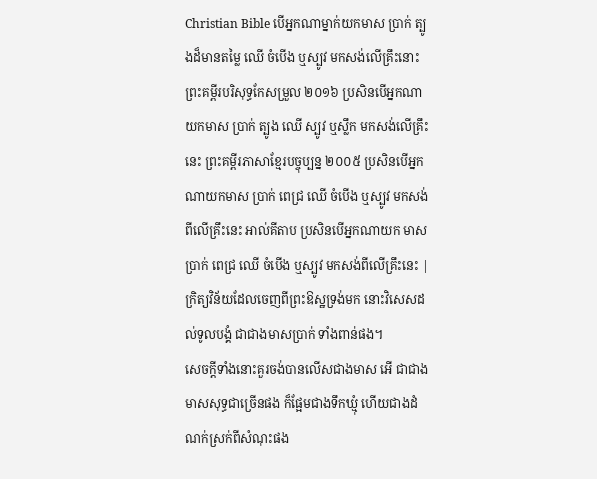Christian Bible បើអ្នកណាម្នាក់យកមាស ប្រាក់ ត្បូងដ៏មានតម្លៃ ឈើ ចំបើង ឬស្បូវ មកសង់លើគ្រឹះនោះ ព្រះគម្ពីរបរិសុទ្ធកែសម្រួល ២០១៦ ប្រសិនបើអ្នកណាយកមាស ប្រាក់ ត្បូង ឈើ ស្បូវ ឬស្លឹក មកសង់លើគ្រឹះនេះ ព្រះគម្ពីរភាសាខ្មែរបច្ចុប្បន្ន ២០០៥ ប្រសិនបើអ្នកណាយកមាស ប្រាក់ ពេជ្រ ឈើ ចំបើង ឬស្បូវ មកសង់ពីលើគ្រឹះនេះ អាល់គីតាប ប្រសិនបើអ្នកណាយក មាស ប្រាក់ ពេជ្រ ឈើ ចំបើង ឬស្បូវ មកសង់ពីលើគ្រឹះនេះ |
ក្រិត្យវិន័យដែលចេញពីព្រះឱស្ឋទ្រង់មក នោះវិសេសដល់ទូលបង្គំ ជាជាងមាសប្រាក់ ទាំងពាន់ផង។
សេចក្ដីទាំងនោះគួរចង់បានលើសជាងមាស អើ ជាជាងមាសសុទ្ធជាច្រើនផង ក៏ផ្អែមជាងទឹកឃ្មុំ ហើយជាងដំណក់ស្រក់ពីសំណុះផង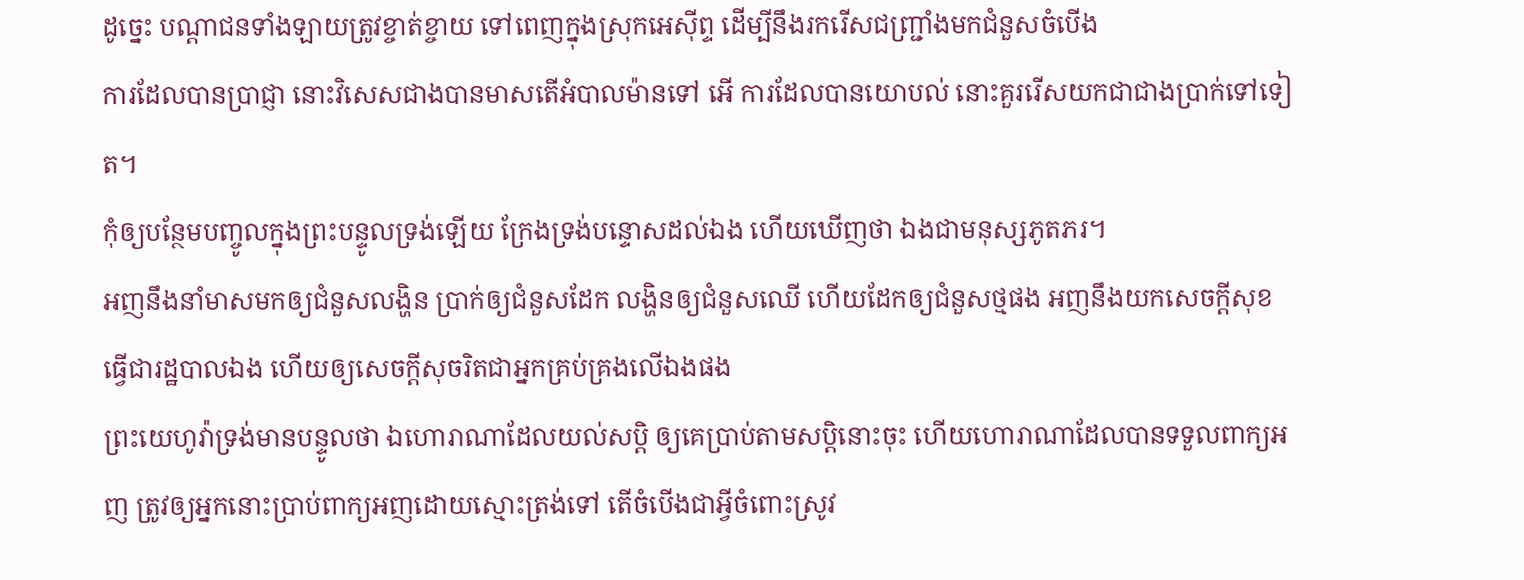ដូច្នេះ បណ្តាជនទាំងឡាយត្រូវខ្ចាត់ខ្ចាយ ទៅពេញក្នុងស្រុកអេស៊ីព្ទ ដើម្បីនឹងរករើសជញ្ជ្រាំងមកជំនួសចំបើង
ការដែលបានប្រាជ្ញា នោះវិសេសជាងបានមាសតើអំបាលម៉ានទៅ អើ ការដែលបានយោបល់ នោះគួររើសយកជាជាងប្រាក់ទៅទៀត។
កុំឲ្យបន្ថែមបញ្ចូលក្នុងព្រះបន្ទូលទ្រង់ឡើយ ក្រែងទ្រង់បន្ទោសដល់ឯង ហើយឃើញថា ឯងជាមនុស្សភូតភរ។
អញនឹងនាំមាសមកឲ្យជំនួសលង្ហិន ប្រាក់ឲ្យជំនួសដែក លង្ហិនឲ្យជំនួសឈើ ហើយដែកឲ្យជំនួសថ្មផង អញនឹងយកសេចក្ដីសុខធ្វើជារដ្ឋបាលឯង ហើយឲ្យសេចក្ដីសុចរិតជាអ្នកគ្រប់គ្រងលើឯងផង
ព្រះយេហូវ៉ាទ្រង់មានបន្ទូលថា ឯហោរាណាដែលយល់សប្តិ ឲ្យគេប្រាប់តាមសប្តិនោះចុះ ហើយហោរាណាដែលបានទទួលពាក្យអញ ត្រូវឲ្យអ្នកនោះប្រាប់ពាក្យអញដោយស្មោះត្រង់ទៅ តើចំបើងជាអ្វីចំពោះស្រូវ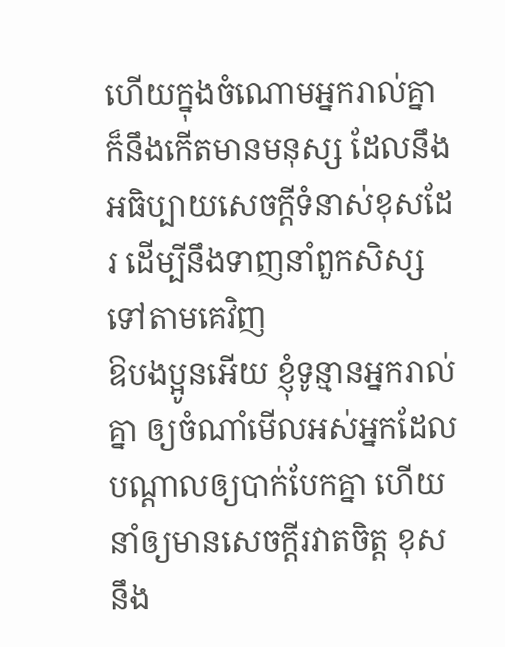ហើយក្នុងចំណោមអ្នករាល់គ្នា ក៏នឹងកើតមានមនុស្ស ដែលនឹងអធិប្បាយសេចក្ដីទំនាស់ខុសដែរ ដើម្បីនឹងទាញនាំពួកសិស្សទៅតាមគេវិញ
ឱបងប្អូនអើយ ខ្ញុំទូន្មានអ្នករាល់គ្នា ឲ្យចំណាំមើលអស់អ្នកដែលបណ្តាលឲ្យបាក់បែកគ្នា ហើយនាំឲ្យមានសេចក្ដីរវាតចិត្ត ខុសនឹង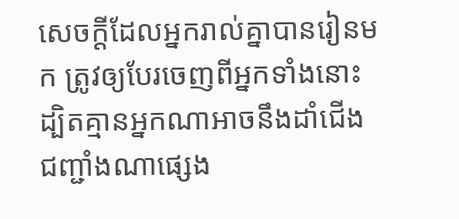សេចក្ដីដែលអ្នករាល់គ្នាបានរៀនមក ត្រូវឲ្យបែរចេញពីអ្នកទាំងនោះ
ដ្បិតគ្មានអ្នកណាអាចនឹងដាំជើងជញ្ជាំងណាផ្សេង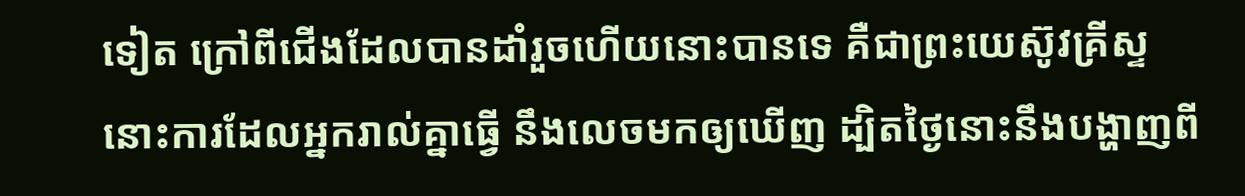ទៀត ក្រៅពីជើងដែលបានដាំរួចហើយនោះបានទេ គឺជាព្រះយេស៊ូវគ្រីស្ទ
នោះការដែលអ្នករាល់គ្នាធ្វើ នឹងលេចមកឲ្យឃើញ ដ្បិតថ្ងៃនោះនឹងបង្ហាញពី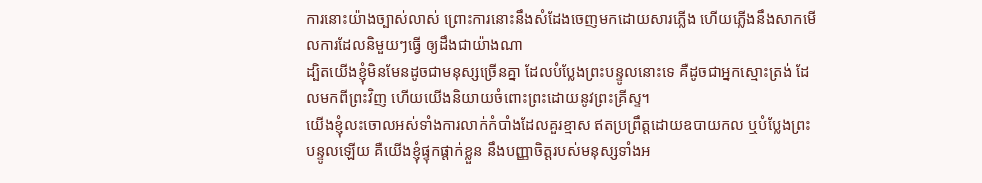ការនោះយ៉ាងច្បាស់លាស់ ព្រោះការនោះនឹងសំដែងចេញមកដោយសារភ្លើង ហើយភ្លើងនឹងសាកមើលការដែលនិមួយៗធ្វើ ឲ្យដឹងជាយ៉ាងណា
ដ្បិតយើងខ្ញុំមិនមែនដូចជាមនុស្សច្រើនគ្នា ដែលបំប្លែងព្រះបន្ទូលនោះទេ គឺដូចជាអ្នកស្មោះត្រង់ ដែលមកពីព្រះវិញ ហើយយើងនិយាយចំពោះព្រះដោយនូវព្រះគ្រីស្ទ។
យើងខ្ញុំលះចោលអស់ទាំងការលាក់កំបាំងដែលគួរខ្មាស ឥតប្រព្រឹត្តដោយឧបាយកល ឬបំប្លែងព្រះបន្ទូលឡើយ គឺយើងខ្ញុំផ្ទុកផ្តាក់ខ្លួន នឹងបញ្ញាចិត្តរបស់មនុស្សទាំងអ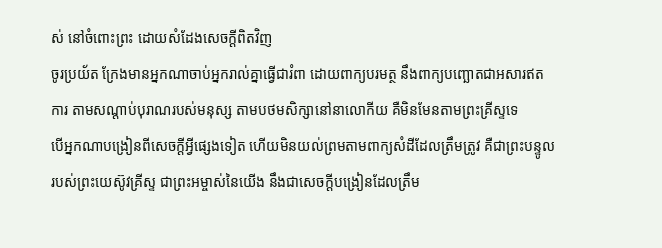ស់ នៅចំពោះព្រះ ដោយសំដែងសេចក្ដីពិតវិញ
ចូរប្រយ័ត ក្រែងមានអ្នកណាចាប់អ្នករាល់គ្នាធ្វើជារំពា ដោយពាក្យបរមត្ថ នឹងពាក្យបញ្ឆោតជាអសារឥតការ តាមសណ្តាប់បុរាណរបស់មនុស្ស តាមបថមសិក្សានៅនាលោកីយ គឺមិនមែនតាមព្រះគ្រីស្ទទេ
បើអ្នកណាបង្រៀនពីសេចក្ដីអ្វីផ្សេងទៀត ហើយមិនយល់ព្រមតាមពាក្យសំដីដែលត្រឹមត្រូវ គឺជាព្រះបន្ទូលរបស់ព្រះយេស៊ូវគ្រីស្ទ ជាព្រះអម្ចាស់នៃយើង នឹងជាសេចក្ដីបង្រៀនដែលត្រឹម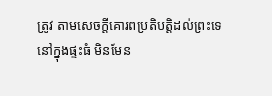ត្រូវ តាមសេចក្ដីគោរពប្រតិបត្តិដល់ព្រះទេ
នៅក្នុងផ្ទះធំ មិនមែន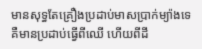មានសុទ្ធតែគ្រឿងប្រដាប់មាសប្រាក់ម្យ៉ាងទេ គឺមានប្រដាប់ធ្វើពីឈើ ហើយពីដី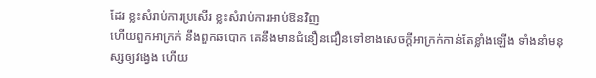ដែរ ខ្លះសំរាប់ការប្រសើរ ខ្លះសំរាប់ការអាប់ឱនវិញ
ហើយពួកអាក្រក់ នឹងពួកឆបោក គេនឹងមានជំនឿនជឿនទៅខាងសេចក្ដីអាក្រក់កាន់តែខ្លាំងឡើង ទាំងនាំមនុស្សឲ្យវង្វេង ហើយ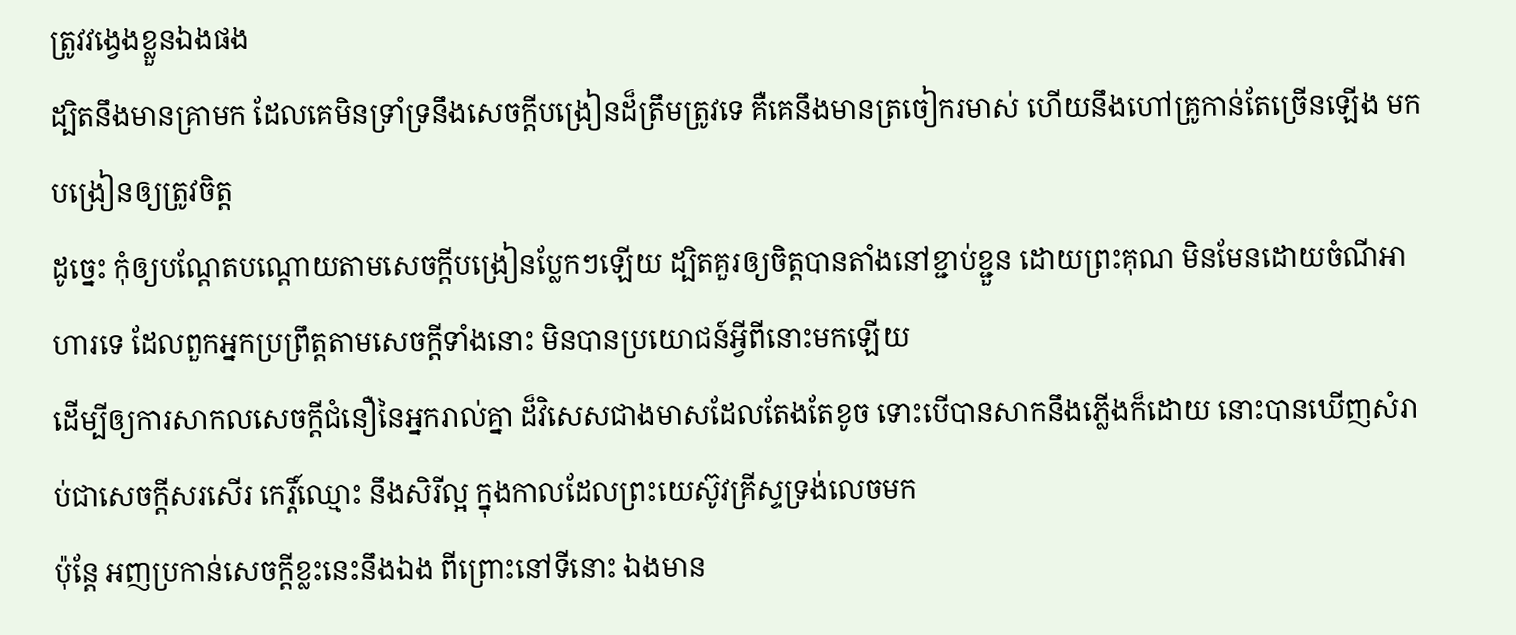ត្រូវវង្វេងខ្លួនឯងផង
ដ្បិតនឹងមានគ្រាមក ដែលគេមិនទ្រាំទ្រនឹងសេចក្ដីបង្រៀនដ៏ត្រឹមត្រូវទេ គឺគេនឹងមានត្រចៀករមាស់ ហើយនឹងហៅគ្រូកាន់តែច្រើនឡើង មកបង្រៀនឲ្យត្រូវចិត្ត
ដូច្នេះ កុំឲ្យបណ្តែតបណ្តោយតាមសេចក្ដីបង្រៀនប្លែកៗឡើយ ដ្បិតគួរឲ្យចិត្តបានតាំងនៅខ្ជាប់ខ្ជួន ដោយព្រះគុណ មិនមែនដោយចំណីអាហារទេ ដែលពួកអ្នកប្រព្រឹត្តតាមសេចក្ដីទាំងនោះ មិនបានប្រយោជន៍អ្វីពីនោះមកឡើយ
ដើម្បីឲ្យការសាកលសេចក្ដីជំនឿនៃអ្នករាល់គ្នា ដ៏វិសេសជាងមាសដែលតែងតែខូច ទោះបើបានសាកនឹងភ្លើងក៏ដោយ នោះបានឃើញសំរាប់ជាសេចក្ដីសរសើរ កេរ្តិ៍ឈ្មោះ នឹងសិរីល្អ ក្នុងកាលដែលព្រះយេស៊ូវគ្រីស្ទទ្រង់លេចមក
ប៉ុន្តែ អញប្រកាន់សេចក្ដីខ្លះនេះនឹងឯង ពីព្រោះនៅទីនោះ ឯងមាន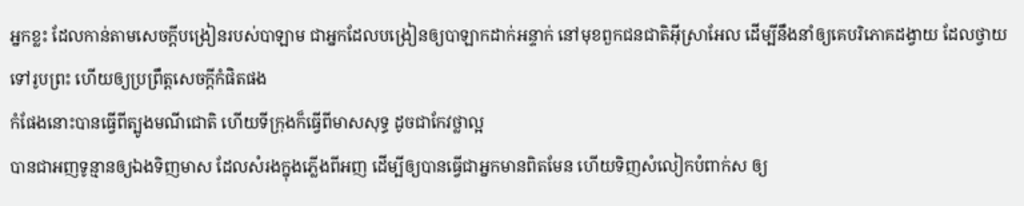អ្នកខ្លះ ដែលកាន់តាមសេចក្ដីបង្រៀនរបស់បាឡាម ជាអ្នកដែលបង្រៀនឲ្យបាឡាកដាក់អន្ទាក់ នៅមុខពួកជនជាតិអ៊ីស្រាអែល ដើម្បីនឹងនាំឲ្យគេបរិភោគដង្វាយ ដែលថ្វាយទៅរូបព្រះ ហើយឲ្យប្រព្រឹត្តសេចក្ដីកំផិតផង
កំផែងនោះបានធ្វើពីត្បូងមណីជោតិ ហើយទីក្រុងក៏ធ្វើពីមាសសុទ្ធ ដូចជាកែវថ្លាល្អ
បានជាអញទូន្មានឲ្យឯងទិញមាស ដែលសំរងក្នុងភ្លើងពីអញ ដើម្បីឲ្យបានធ្វើជាអ្នកមានពិតមែន ហើយទិញសំលៀកបំពាក់ស ឲ្យ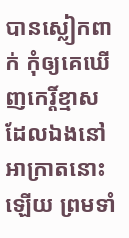បានស្លៀកពាក់ កុំឲ្យគេឃើញកេរ្តិ៍ខ្មាស ដែលឯងនៅអាក្រាតនោះឡើយ ព្រមទាំ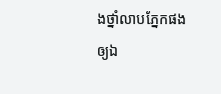ងថ្នាំលាបភ្នែកផង ឲ្យឯ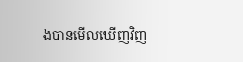ងបានមើលឃើញវិញ